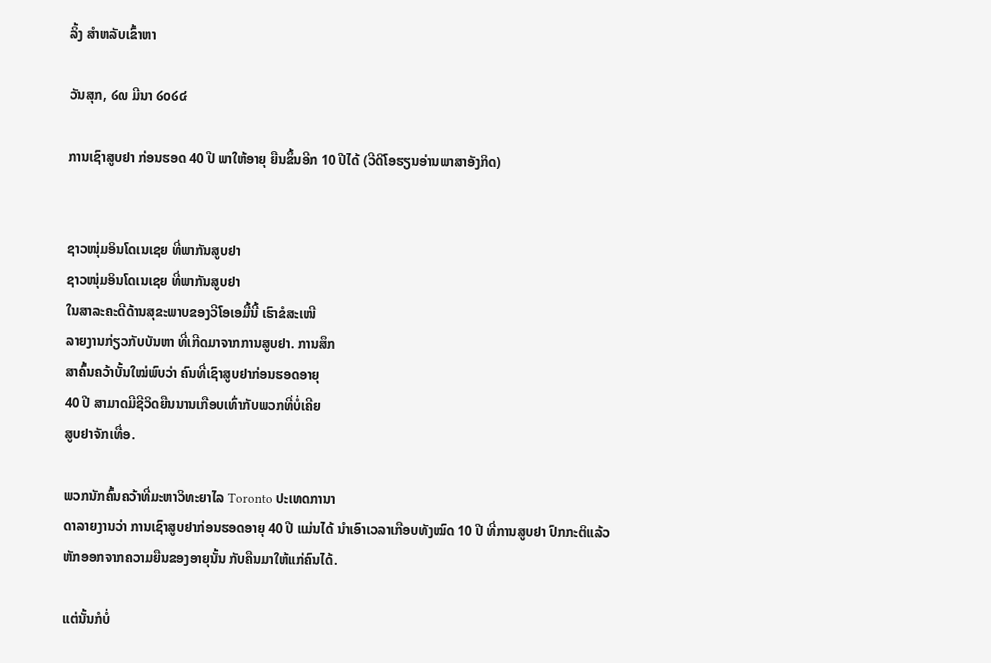ລິ້ງ ສຳຫລັບເຂົ້າຫາ

ວັນສຸກ, ໒໙ ມີນາ ໒໐໒໔

ການເຊົາສູບຢາ ກ່ອນຮອດ 40 ປີ ພາໃຫ້ອາຍຸ ຍືນຂຶ້ນອີກ 10 ປີໄດ້ (ວີດິໂອຮຽນອ່ານພາສາອັງກິດ)


ຊາວໜຸ່ມອິນໂດເນເຊຍ ທີ່ພາກັນສູບຢາ
ຊາວໜຸ່ມອິນໂດເນເຊຍ ທີ່ພາກັນສູບຢາ
ໃນສາລະຄະດີດ້ານສຸຂະພາບຂອງວີໂອເອມື້ນີ້ ເຮົາຂໍສະເໜີ
ລາຍງານກ່ຽວກັບບັນຫາ ທີ່ເກີດມາຈາກການສູບຢາ. ການສຶກ
ສາຄົ້ນຄວ້າບັ້ນໃໝ່ພົບວ່າ ຄົນທີ່ເຊົາສູບຢາກ່ອນຮອດອາຍຸ
40 ປີ ສາມາດມີຊີວິດຍືນນານເກືອບເທົ່າກັບພວກທີ່ບໍ່ເຄີຍ
ສູບຢາຈັກເທື່ອ.

ພວກນັກຄົ້ນຄວ້າທີ່ມະຫາວິທະຍາໄລ Toronto ປະເທດການາ
ດາລາຍງານວ່າ ການເຊົາສູບຢາກ່ອນຮອດອາຍຸ 40 ປີ ແມ່ນໄດ້ ນໍາເອົາເວລາເກືອບທັງໝົດ 10 ປີ ທີ່ການສູບຢາ ປົກກະຕິແລ້ວ ຫັກອອກຈາກຄວາມຍືນຂອງອາຍຸນັ້ນ ກັບຄືນມາໃຫ້ແກ່ຄົນໄດ້.

ແຕ່ນັ້ນກໍບໍ່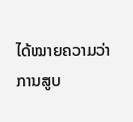ໄດ້ໝາຍຄວາມວ່າ ການສູບ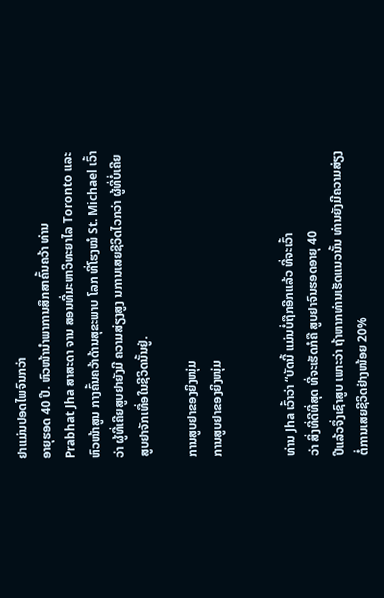ຢາແມ່ນປອດໄພຈົນກວ່າ
ອາຍຸຮອດ 40 ປີ. ຫົວໜ້ານໍາພາການສຶກສາຄົ້ນຄວ້າ ທ່ານ
Prabhat Jha ສາສະດາ ຈານ ສອນທີ່ມະຫາວິທະຍາໄລ Toronto ແລະຫົວໜ້າສູນ ກາງຄົ້ນຄວ້າດ້ານສຸຂະພາບ ໂລກ ທີ່ໂຮງໝໍ St. Michael ເວົ້າວ່າ ຜູ້ທີ່ເຄີຍສູບຢາຍັງມີ ຄວາມສ່ຽງສູງ ນການເສຍຊີວິດໄວກວ່າ ຜູ້ທີ່ບໍ່ເຄີຍສູບຢາຈັກເທື່ອໃນຊີວິດນັ້ນຢູ່.

ການສູບຢາຂອງຍິງໜຸ່ມ
ການສູບຢາຂອງຍິງໜຸ່ມ


ທ່ານ Jha ເວົ້າວ່າ “ບັດນີ້ ແມ່ນບໍ່ຖືກອີກແລ້ວ ທີ່ຈະເວົ້າ
ວ່າ ສິ່ງທີ່ດີທີ່ສຸດ ທີ່ຈະເຮັດກໍຄື ສູບຢາຈົນຮອດອາຍຸ 40
ປີແລ້ວຈຶ່ງເຊົາສູບ ເພາະວ່າ ຖ້າຫາກທ່ານເຮັດແນວນັ້ນ ທ່ານຍັງມີຄວາມສ່ຽງຕໍ່ການເສຍຊີວິດຢ່າງໜ້ອຍ 20%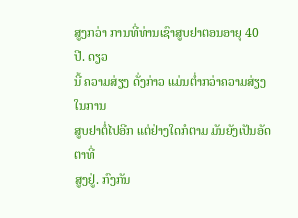ສູງກວ່າ ການທີ່ທ່ານເຊົາສູບຢາຕອນອາຍຸ 40 ປີ. ດຽວ
ນີ້ ຄວາມສ່ຽງ ດັ່ງກ່າວ ແມ່ນຕໍ່າກວ່າຄວາມສ່ຽງໃນການ
ສູບຢາຕໍ່ໄປອີກ ແຕ່ຢ່າງໃດກໍຕາມ ມັນຍັງເປັນອັດຕາທີ່
ສູງຢູ່. ກົງກັນ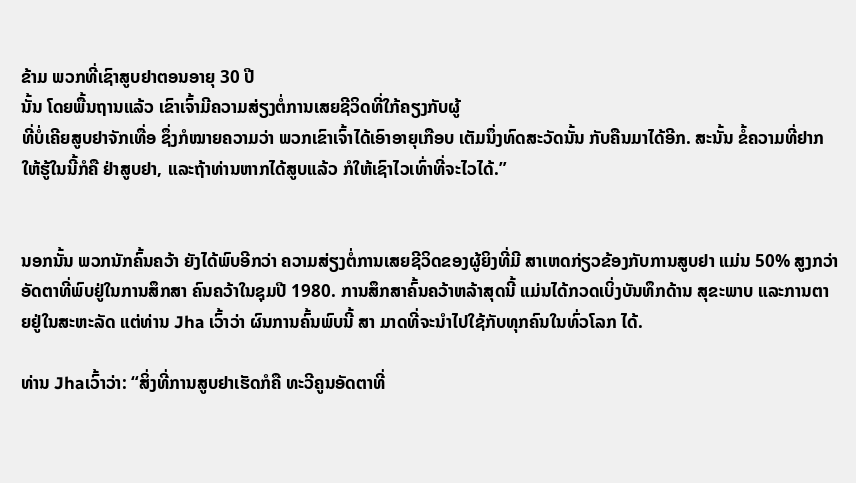ຂ້າມ ພວກທີ່ເຊົາສູບຢາຕອນອາຍຸ 30 ປີ
ນັ້ນ ໂດຍພື້ນຖານແລ້ວ ເຂົາເຈົ້າມີຄວາມສ່ຽງຕໍ່ການເສຍຊີວິດທີ່ໃກ້ຄຽງກັບຜູ້
ທີ່ບໍ່ເຄີຍສູບຢາຈັກເທື່ອ ຊຶ່ງກໍໝາຍຄວາມວ່າ ພວກເຂົາເຈົ້າໄດ້ເອົາອາຍຸເກືອບ ເຕັມນຶ່ງທົດສະວັດນັ້ນ ກັບຄືນມາໄດ້ອີກ. ສະນັ້ນ ຂໍ້ຄວາມທີ່ຢາກໃຫ້ຮູ້ໃນນີ້ກໍຄື ຢ່າສູບຢາ, ແລະຖ້າທ່ານຫາກໄດ້ສູບແລ້ວ ກໍໃຫ້ເຊົາໄວເທົ່າທີ່ຈະໄວໄດ້.”


ນອກນັ້ນ ພວກນັກຄົ້ນຄວ້າ ຍັງໄດ້ພົບອີກວ່າ ຄວາມສ່ຽງຕໍ່ການເສຍຊີວິດຂອງຜູ້ຍິງທີ່ມີ ສາເຫດກ່ຽວຂ້ອງກັບການສູບຢາ ແມ່ນ 50% ສູງກວ່າ ອັດຕາທີ່ພົບຢູ່ໃນການສຶກສາ ຄົນຄວ້າໃນຊຸມປີ 1980. ການສຶກສາຄົ້ນຄວ້າຫລ້າສຸດນີ້ ແມ່ນໄດ້ກວດເບິ່ງບັນທຶກດ້ານ ສຸຂະພາບ ແລະການຕາຍຢູ່ໃນສະຫະລັດ ແຕ່ທ່ານ Jha ເວົ້າວ່າ ຜົນການຄົ້ນພົບນີ້ ສາ ມາດທີ່ຈະນໍາໄປໃຊ້ກັບທຸກຄົນໃນທົ່ວໂລກ ໄດ້.

ທ່ານ Jhaເວົ້າວ່າ: “ສິ່ງທີ່ການສູບຢາເຮັດກໍຄື ທະວີຄູນອັດຕາທີ່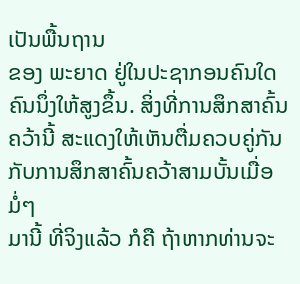ເປັນພື້ນຖານ
ຂອງ ພະຍາດ ຢູ່ໃນປະຊາກອນຄົນໃດຄົນນຶ່ງໃຫ້ສູງຂຶ້ນ. ສິ່ງທີ່ການສຶກສາຄົ້ນ
ຄວ້ານີ້ ສະແດງໃຫ້ເຫັນຕື່ມຄວບຄູ່ກັນກັບການສຶກສາຄົ້ນຄວ້າສາມບັ້ນເມື່ອມໍ່ໆ
ມານີ້ ທີ່ຈິງແລ້ວ ກໍຄື ຖ້າຫາກທ່ານຈະ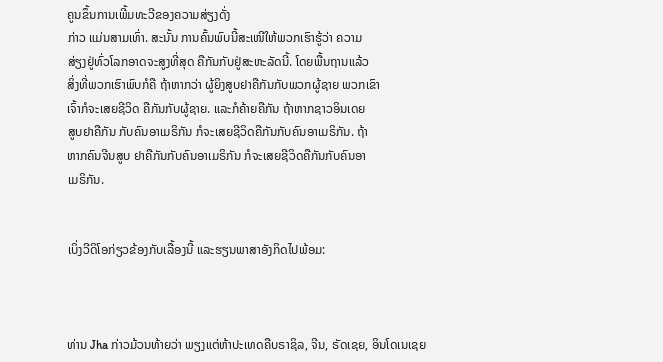ຄູນຂຶ້ນການເພີ້ມທະວີຂອງຄວາມສ່ຽງດັ່ງ
ກ່າວ ແມ່ນສາມເທົ່າ. ສະນັ້ນ ການຄົ້ນພົບນີ້ສະເໜີໃຫ້ພວກເຮົາຮູ້ວ່າ ຄວາມ
ສ່ຽງຢູ່ທົ່ວໂລກອາດຈະສູງທີ່ສຸດ ຄືກັນກັບຢູ່ສະຫະລັດນີ້. ໂດຍພື້ນຖານແລ້ວ
ສິ່ງທີ່ພວກເຮົາພົບກໍຄື ຖ້າຫາກວ່າ ຜູ້ຍິງສູບຢາຄືກັນກັບພວກຜູ້ຊາຍ ພວກເຂົາ
ເຈົ້າກໍຈະເສຍຊີວິດ ຄືກັນກັບຜູ້ຊາຍ. ແລະກໍຄ້າຍຄືກັນ ຖ້າຫາກຊາວອິນເດຍ
ສູບຢາຄືກັນ ກັບຄົນອາເມຣິກັນ ກໍຈະເສຍຊີວິດຄືກັນກັບຄົນອາເມຣິກັນ. ຖ້າ
ຫາກຄົນຈີນສູບ ຢາຄືກັນກັບຄົນອາເມຣິກັນ ກໍຈະເສຍຊີວິດຄືກັນກັບຄົນອາ
ເມຣິກັນ.


ເບິ່ງວີດິໂອກ່ຽວຂ້ອງກັບເລື້ອງນີ້ ແລະຮຽນພາສາອັງກິດໄປພ້ອມ:



ທ່ານ Jha ກ່າວມ້ວນທ້າຍວ່າ ພຽງແຕ່ຫ້າປະເທດຄືບຣາຊິລ, ຈີນ, ຣັດເຊຍ, ອິນໂດເນເຊຍ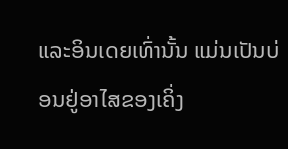ແລະອິນເດຍເທົ່ານັ້ນ ແມ່ນເປັນບ່ອນຢູ່ອາໄສຂອງເຄິ່ງ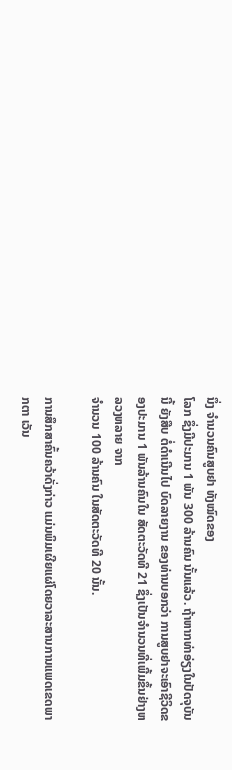ນຶ່ງ ຈໍານວນຄົນສູບຢາ ທັງໝົດຂອງ
ໂລກ ຊຶ່ງມີປະມານ 1 ພັນ 300 ລ້ານຄົນ ນັ້ນແລ້ວ. ຖ້າຫາກທ່າອ່ຽງໃນປັດຈຸບັນນີ້ ຍັງສືບ ຕໍ່ດໍາເນີນໄປ ບົດລາຍງານ ຂອງທ່ານບອກວ່າ ການສູບຢາຈະເອົາຊີວິດຂອງປະມານ 1 ພັນລ້ານຄົນໃນ ສັດຕະວັດທີ 21 ຊຶ່ງເປັນຈໍານວນທີ່ເພີ້ມຂຶ້ນຢ່າງຫລວງຫລາຍ ຈາກ
ຈໍານວນ 100 ລ້ານຄົນ ໃນສັດຕະວັດທີ 20 ນັ້ນ.

ການສຶກສາຄົ້ນຄວ້າດັ່ງກ່າວ ແມ່ນພິມເຜີຍແຜ່ໂດຍວາລະສານການແພດເຂດພາກຕາ ເວັນ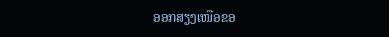ອອກສຽງເໜືອຂອ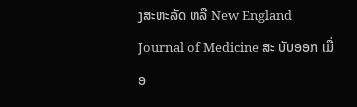ງສະຫະລັດ ຫລື New England Journal of Medicine ສະ ບັບອອກ ເມື່ອ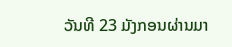ວັນທີ 23 ມັງກອນຜ່ານມາ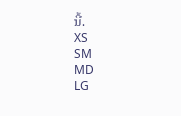ນີ້.
XS
SM
MD
LG